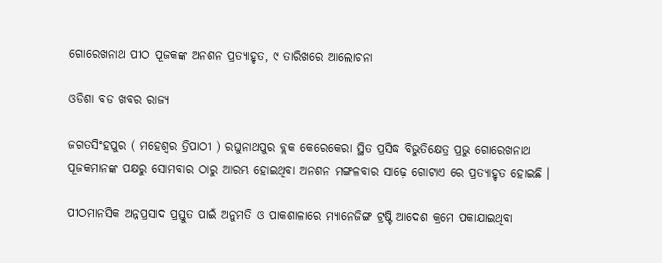ଗୋରେଖନାଥ ପୀଠ ପୂଜକଙ୍କ ଅନଶନ ପ୍ରତ୍ୟାହୃତ, ୯ ତାରିଖରେ ଆଲୋଚନା

ଓଡିଶା ବଡ ଖବର ରାଜ୍ୟ

ଜଗତସିଂହପୁର ( ମହେଶ୍ବର ତ୍ରିପାଠୀ ) ରଘୁନାଥପୁର ବ୍ଲକ କେରେକେରା ସ୍ଥିତ ପ୍ରସିଦ୍ଧ ବିଭୁତିକ୍ଷେତ୍ର ପ୍ରଭୁ ଗୋରେଖନାଥ ପୂଜକମାନଙ୍କ ପକ୍ଷରୁ ସୋମବାର ଠାରୁ ଆରମ୍ଭ ହୋଇଥିବା ଅନଶନ ମଙ୍ଗଳବାର ସାଢ଼େ ଗୋଟାଏ ରେ ପ୍ରତ୍ୟାହୃତ ହୋଇଛି ।

ପୀଠମାନସିକ ଅନ୍ନପ୍ରସାଦ ପ୍ରସ୍ତୁତ ପାଇଁ ଅନୁମତି ଓ ପାକଶାଳାରେ ମ୍ୟାନେଜିଙ୍ଗ ଟ୍ରଷ୍ଟି ଆଦେଶ କ୍ରମେ ପକାଯାଇଥିବା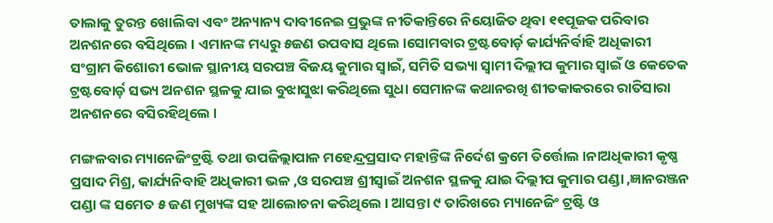ତାଲାକୁ ତୁରନ୍ତ ଖୋଲିବା ଏବଂ ଅନ୍ୟାନ୍ୟ ଦାବୀନେଇ ପ୍ରଭୁଙ୍କ ନୀତିକାନ୍ତିରେ ନିୟୋଜିତ ଥିବା ୧୧ପୂଜକ ପରିବାର ଅନଶନରେ ବସିଥିଲେ । ଏମାନଙ୍କ ମଧ୍ୟରୁ ୫ଜଣ ଉପବାସ ଥିଲେ ।ସୋମବାର ଟ୍ରଷ୍ଟବୋର୍ଡ଼ କାର୍ଯ୍ୟନିର୍ବାହି ଅଧିକାରୀ ସଂଗ୍ରାମ କିଶୋରୀ ଭୋଳ ସ୍ଥାନୀୟ ସରପଞ୍ଚ ବିଜୟ କୁମାର ସ୍ୱାଇଁ, ସମିତି ସଭ୍ୟା ସ୍ୱାମୀ ଦିଲ୍ଲୀପ କୁମାର ସ୍ୱାଇଁ ଓ କେତେକ ଟ୍ରଷ୍ଟବୋର୍ଡ଼ ସଭ୍ୟ ଅନଶନ ସ୍ଥଳକୁ ଯାଇ ବୁଝାସୁଝା କରିଥିଲେ ସୁଧା ସେମାନଙ୍କ କଥାନରଖି ଶୀତକାକରରେ ରାତିସାରା ଅନଶନରେ ବସିରହିଥିଲେ ।

ମଙ୍ଗଳବାର ମ୍ୟାନେଜିଂଟ୍ରଷ୍ଟି ତଥା ଉପଜିଲ୍ଲାପାଳ ମହେନ୍ଦ୍ରପ୍ରସାଦ ମହାନ୍ତିଙ୍କ ନିର୍ଦେଶ କ୍ରମେ ତିର୍ତ୍ତୋଲ ।ନାଅଧିକାରୀ କୃଷ୍ଣ ପ୍ରସାଦ ମିଶ୍ର, କାର୍ଯ୍ୟନିବାହି ଅଧିକାରୀ ଭଳ ,ଓ ସରପଞ୍ଚ ଶ୍ରୀସ୍ୱାଇଁ ଅନଶନ ସ୍ଥଳକୁ ଯାଇ ଦିଲ୍ଲୀପ କୁମାର ପଣ୍ଡା ,ଜ୍ଞାନରଞ୍ଜନ ପଣ୍ଡା ଙ୍କ ସମେତ ୫ ଜଣ ମୁଖ୍ୟଙ୍କ ସହ ଆଲୋଚନା କରିଥିଲେ । ଆସନ୍ତା ୯ ତାରିଖରେ ମ୍ୟାନେଜିଂ ଟ୍ରଷ୍ଟି ଓ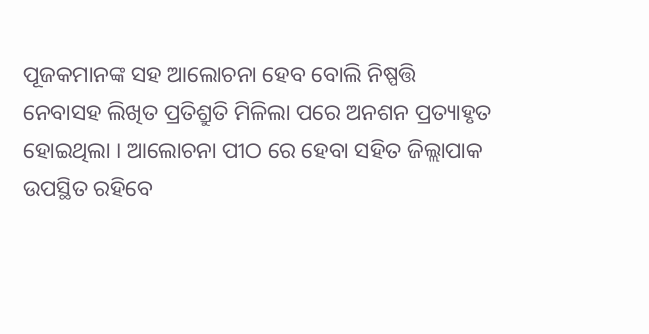ପୂଜକମାନଙ୍କ ସହ ଆଲୋଚନା ହେବ ବୋଲି ନିଷ୍ପତ୍ତି ନେବାସହ ଲିଖିତ ପ୍ରତିଶ୍ରୁତି ମିଳିଲା ପରେ ଅନଶନ ପ୍ରତ୍ୟାହୃତ ହୋଇଥିଲା । ଆଲୋଚନା ପୀଠ ରେ ହେବା ସହିତ ଜିଲ୍ଲାପାକ ଉପସ୍ଥିତ ରହିବେ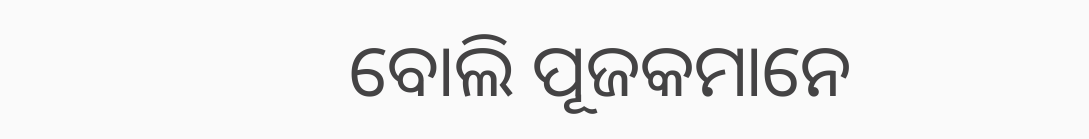ବୋଲି ପୂଜକମାନେ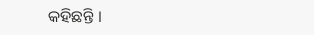କହିଛନ୍ତି ।